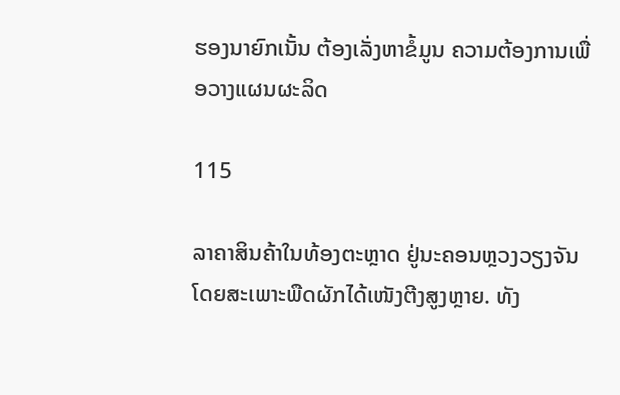ຮອງນາຍົກເນັ້ນ ຕ້ອງເລັ່ງຫາຂໍ້ມູນ ຄວາມຕ້ອງການເພື່ອວາງແຜນຜະລິດ

115

ລາຄາສິນຄ້າໃນທ້ອງຕະຫຼາດ ຢູ່ນະຄອນຫຼວງວຽງຈັນ ໂດຍສະເພາະພືດຜັກໄດ້ເໜັງຕີງສູງຫຼາຍ. ທັງ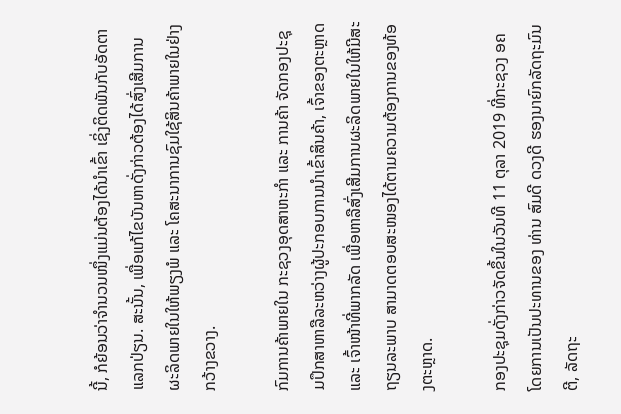ນີ້, ກໍຍ້ອນວ່າຈໍານວນໜຶ່ງແມ່ນຕ້ອງໄດ້ນໍາເຂົ້າ ເຊິ່ງຕິດພັນກັບອັດຕາແລກປ່ຽນ. ສະນັ້ນ, ເພື່ອແກ້ໄຂບັນຫາດັ່ງກ່າວຕ້ອງໄດ້ສົ່ງເສີມການຜະລິດພາຍໃນໃຫ້ພຽງພໍ ແລະ ໂຄສະນາການຊົມໃຊ້ສິນຄ້າພາຍໃນຢ່າງກວ້າງຂວາງ.

ກົມການຄ້າພາຍໃນ ກະຊວງອຸດສາຫະກຳ ແລະ ການຄ້າ ຈັດກອງປະຊຸມປຶກສາຫາລືລະຫວ່າງຜູ້ປະກອບການນໍາເຂົ້າສິນຄ້າ, ເຈົ້າຂອງຕະຫຼາດ ແລະ ເຈົ້າໜ້າທີ່ພາກລັດ ເພື່ອຫາລືສົ່ງເສີມການຜະລິດພາຍໃນໃຫ້ມີສະຖຽນລະພາບ ສາມາດຕອບສະໜອງໄດ້ຕາມຄວາມຕ້ອງການຂອງທ້ອງຕະຫຼາດ.

ກອງປະຊຸມດັ່ງກ່າວຈັດຂຶ້ນໃນວັນທີ 11 ຕຸລາ 2019 ທີ່ກະຊວງ ອຄ ໂດຍການເປັນປະທານຂອງ ທ່ານ ສົມດີ ດວງດີ ຮອງນາຍົກລັດຖະມົນຕີ, ລັດຖະ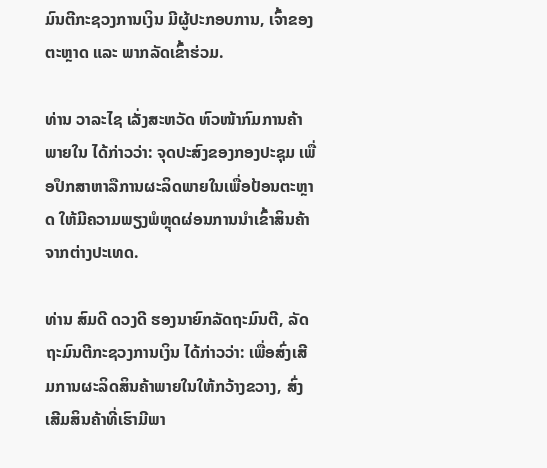ມົນຕີກະຊວງການເງິນ ມີຜູ້ປະກອບການ, ເຈົ້າຂອງຕະຫຼາດ ແລະ ພາກລັດເຂົ້າຮ່ວມ.

ທ່ານ ວາລະໄຊ ເລັ່ງສະຫວັດ ຫົວໜ້າກົມການຄ້າພາຍໃນ ໄດ້ກ່າວວ່າ: ຈຸດປະສົງຂອງກອງປະຊຸມ ເພື່ອປຶກສາຫາລືການຜະລິດພາຍໃນເພື່ອປ້ອນຕະຫຼາດ ໃຫ້ມີຄວາມພຽງພໍຫຼຸດຜ່ອນການນໍາເຂົ້າສິນຄ້າຈາກຕ່າງປະເທດ.

ທ່ານ ສົມດີ ດວງດີ ຮອງນາຍົກລັດຖະມົນຕີ, ລັດຖະມົນຕີກະຊວງການເງິນ ໄດ້ກ່າວວ່າ: ເພື່ອສົ່ງເສີມການຜະລິດສິນຄ້າພາຍໃນໃຫ້ກວ້າງຂວາງ, ສົ່ງເສີມສິນຄ້າທີ່ເຮົາມີພາ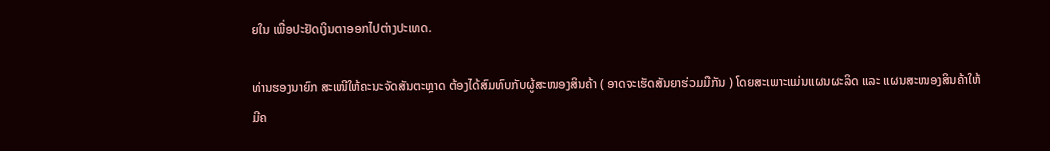ຍໃນ ເພື່ອປະຢັດເງິນຕາອອກໄປຕ່າງປະເທດ.

ທ່ານຮອງນາຍົກ ສະເໜີໃຫ້ຄະນະຈັດສັນຕະຫຼາດ ຕ້ອງໄດ້ສົມທົບກັບຜູ້ສະໜອງສິນຄ້າ ( ອາດຈະເຮັດສັນຍາຮ່ວມມືກັນ ) ໂດຍສະເພາະແມ່ນແຜນຜະລິດ ແລະ ແຜນສະໜອງສິນຄ້າໃຫ້ມີຄ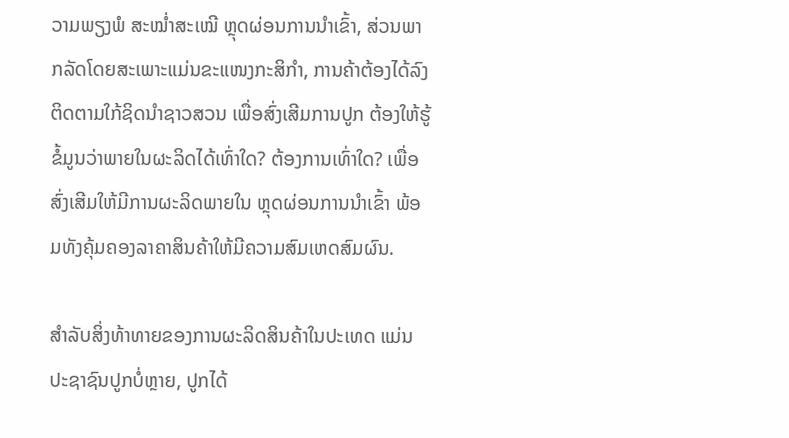ວາມພຽງພໍ ສະໝໍ່າສະເໝີ ຫຼຸດຜ່ອນການນໍາເຂົ້າ, ສ່ວນພາກລັດໂດຍສະເພາະແມ່ນຂະແໜງກະສິກໍາ, ການຄ້າຕ້ອງໄດ້ລົງຕິດຕາມໃກ້ຊິດນໍາຊາວສວນ ເພື່ອສົ່ງເສີມການປູກ ຕ້ອງໃຫ້ຮູ້ຂໍ້ມູນວ່າພາຍໃນຜະລິດໄດ້ເທົ່າໃດ? ຕ້ອງການເທົ່າໃດ? ເພື່ອສົ່ງເສີມໃຫ້ມີການຜະລິດພາຍໃນ ຫຼຸດຜ່ອນການນໍາເຂົ້າ ພ້ອມທັງຄຸ້ມຄອງລາຄາສິນຄ້າໃຫ້ມີຄວາມສົມເຫດສົມຜົນ.

ສໍາລັບສິ່ງທ້າທາຍຂອງການຜະລິດສິນຄ້າໃນປະເທດ ແມ່ນປະຊາຊົນປູກບໍ່ຫຼາຍ, ປູກໄດ້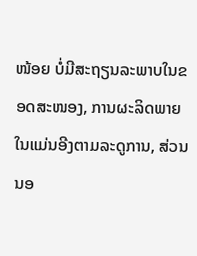ໜ້ອຍ ບໍ່ມີສະຖຽນລະພາບໃນຂອດສະໜອງ, ການຜະລິດພາຍໃນແມ່ນອີງຕາມລະດູການ, ສ່ວນນອ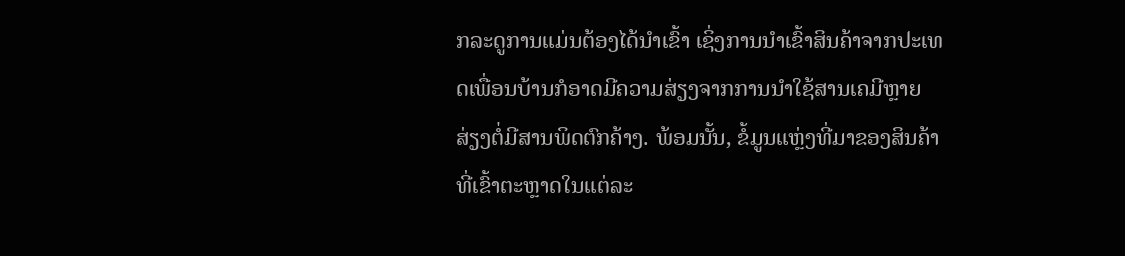ກລະດູການແມ່ນຕ້ອງໄດ້ນໍາເຂົ້າ ເຊິ່ງການນໍາເຂົ້າສິນຄ້າຈາກປະເທດເພື່ອນບ້ານກໍອາດມີຄວາມສ່ຽງຈາກການນໍາໃຊ້ສານເຄມີຫຼາຍ ສ່ຽງຕໍ່ມີສານພິດຕົກຄ້າງ. ພ້ອມນັ້ນ, ຂໍ້ມູນແຫຼ່ງທີ່ມາຂອງສິນຄ້າທີ່ເຂົ້າຕະຫຼາດໃນແຕ່ລະ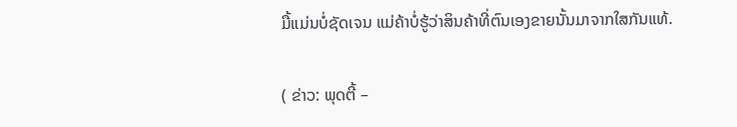ມື້ແມ່ນບໍ່ຊັດເຈນ ແມ່ຄ້າບໍ່ຮູ້ວ່າສິນຄ້າທີ່ຕົນເອງຂາຍນັ້ນມາຈາກໃສກັນແທ້.

( ຂ່າວ: ພຸດຕີ້ –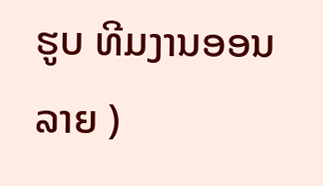ຮູບ ທີມງານອອນລາຍ )